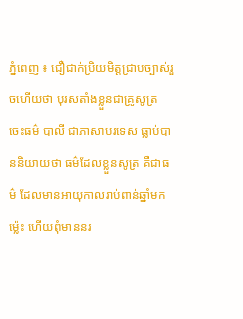ភ្នំពេញ ៖ ជឿជាក់ប្រិយមិត្តជ្រាបច្បាស់រួចហើយថា បុរសតាំងខ្លួនជាគ្រូសូត្រ ចេះធម៌ បាលី ជាភាសាបរទេស ធ្លាប់បាននិយាយថា ធម៌ដែលខ្លួនសូត្រ គឺជាធម៌ ដែលមានអាយុកាលរាប់ពាន់ឆ្នាំមកម៉្លេះ ហើយពុំមាននរ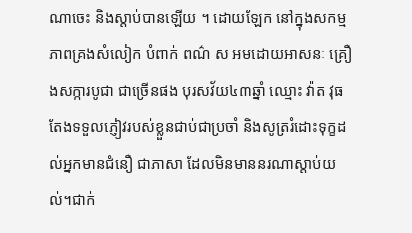ណាចេះ និងស្ដាប់បានឡើយ ។ ដោយឡែក នៅក្នុងសកម្មភាពគ្រងសំលៀក បំពាក់ ពណ៌ ស អមដោយអាសនៈ គ្រឿងសក្ការបូជា ជាច្រើនផង បុរសវ័យ៤៣ឆ្នាំ ឈ្មោះ វ៉ាត វុធ តែងទទួលភ្ញៀវរបស់ខ្លួនជាប់ជាប្រចាំ និងសូត្ររំដោះទុក្ខដល់អ្នកមានជំនឿ ជាភាសា ដែលមិនមាននរណាស្ដាប់យល់។ជាក់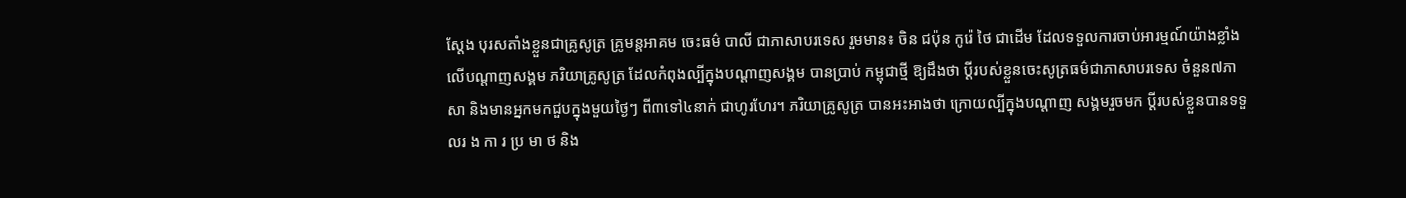ស្តែង បុរសតាំងខ្លួនជាគ្រូសូត្រ គ្រូមន្តអាគម ចេះធម៌ បាលី ជាភាសាបរទេស រួមមាន៖ ចិន ជប៉ុន កូរ៉េ ថៃ ជាដើម ដែលទទួលការចាប់អារម្មណ៍យ៉ាងខ្លាំង
លើបណ្ដាញសង្គម ភរិយាគ្រូសូត្រ ដែលកំពុងល្បីក្នុងបណ្ដាញសង្គម បានប្រាប់ កម្ពុជាថ្មី ឱ្យដឹងថា ប្ដីរបស់ខ្លួនចេះសូត្រធម៌ជាភាសាបរទេស ចំនួន៧ភាសា និងមានអ្នកមកជួបក្នុងមួយថ្ងៃៗ ពី៣ទៅ៤នាក់ ជាហូរហែរ។ ភរិយាគ្រូសូត្រ បានអះអាងថា ក្រោយល្បីក្នុងបណ្ដាញ សង្គមរួចមក ប្ដីរបស់ខ្លួនបានទទួលរ ង កា រ ប្រ មា ថ និង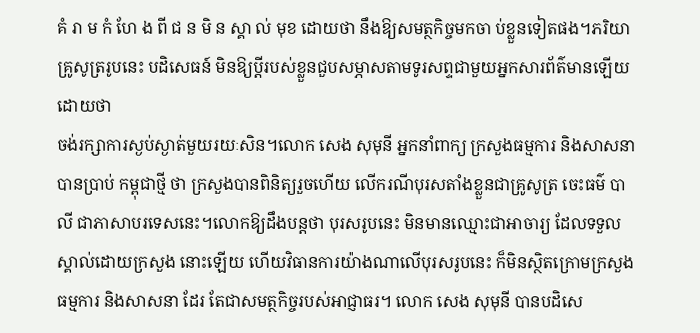គំ រា ម កំ ហែ ង ពី ជ ន មិ ន ស្គា ល់ មុខ ដោយថា នឹងឱ្យសមត្ថកិច្ចមកចា ប់ខ្លួនទៀតផង។ភរិយាគ្រូសូត្ររូបនេះ បដិសេធន៍ មិនឱ្យប្ដីរបស់ខ្លួនជួបសម្ភាសតាមទូរសព្ទជាមួយអ្នកសារព័ត៌មានឡើយ ដោយថា
ចង់រក្សាការស្ងប់ស្ងាត់មួយរយៈសិន។លោក សេង សុមុនី អ្នកនាំពាក្យ ក្រសួងធម្មការ និងសាសនា បានប្រាប់ កម្ពុជាថ្មី ថា ក្រសួងបានពិនិត្យរួចហើយ លើករណីបុរសតាំងខ្លួនជាគ្រូសូត្រ ចេះធម៌ បាលី ជាភាសាបរទេសនេះ។លោកឱ្យដឹងបន្តថា បុរសរូបនេះ មិនមានឈ្មោះជាអាចារ្យ ដែលទទួលស្គាល់ដោយក្រសួង នោះឡើយ ហើយវិធានការយ៉ាងណាលើបុរសរូបនេះ ក៏មិនស្ថិតក្រោមក្រសួងធម្មការ និងសាសនា ដែរ តែជាសមត្ថកិច្ចរបស់អាជ្ញាធរ។ លោក សេង សុមុនី បានបដិសេ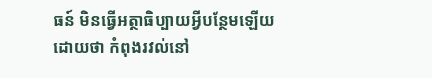ធន៍ មិនធ្វើអត្ថាធិប្បាយអ្វីបន្ថែមឡើយ ដោយថា កំពុងរវល់នៅ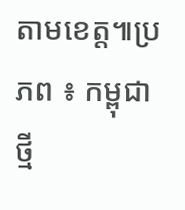តាមខេត្ត៕ប្រភព ៖ កម្ពុជាថ្មី